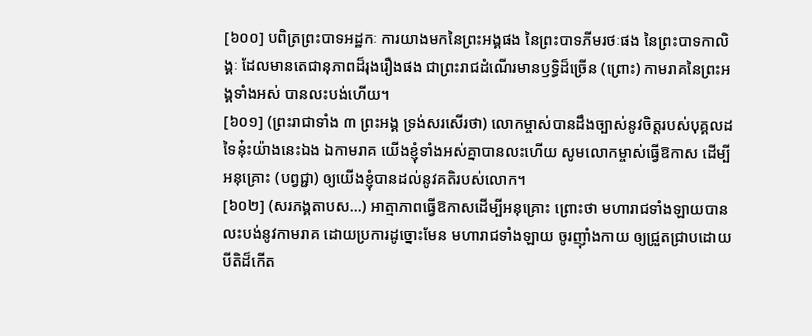[៦០០] បពិត្រព្រះបាទអដ្ឋកៈ ការយាងមកនៃព្រះអង្គផង នៃព្រះបាទភីមរថៈផង នៃព្រះបាទកាលិង្គៈ ដែលមានតេជានុភាពដ៏រុងរឿងផង ជាព្រះរាជដំណើរមានឫទ្ធិដ៏ច្រើន (ព្រោះ) កាមរាគនៃព្រះអង្គទាំងអស់ បានលះបង់ហើយ។
[៦០១] (ព្រះរាជាទាំង ៣ ព្រះអង្គ ទ្រង់សរសើរថា) លោកម្ចាស់បានដឹងច្បាស់នូវចិត្តរបស់បុគ្គលដទៃនុ៎ះយ៉ាងនេះឯង ឯកាមរាគ យើងខ្ញុំទាំងអស់គ្នាបានលះហើយ សូមលោកម្ចាស់ធ្វើឱកាស ដើម្បីអនុគ្រោះ (បព្វជ្ជា) ឲ្យយើងខ្ញុំបានដល់នូវគតិរបស់លោក។
[៦០២] (សរភង្គតាបស…) អាត្មាភាពធ្វើឱកាសដើម្បីអនុគ្រោះ ព្រោះថា មហារាជទាំងឡាយបានលះបង់នូវកាមរាគ ដោយប្រការដូច្នោះមែន មហារាជទាំងឡាយ ចូរញ៉ាំងកាយ ឲ្យជ្រួតជ្រាបដោយបីតិដ៏កើត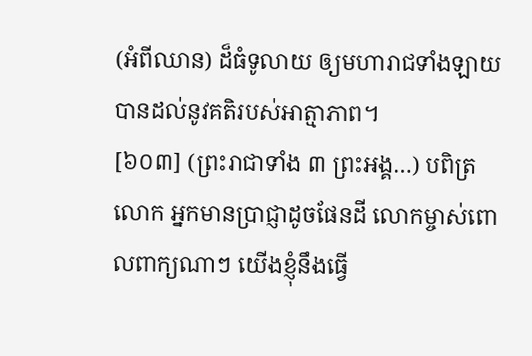(អំពីឈាន) ដ៏ធំទូលាយ ឲ្យមហារាជទាំងឡាយបានដល់នូវគតិរបស់អាត្មាភាព។
[៦០៣] (ព្រះរាជាទាំង ៣ ព្រះអង្គ…) បពិត្រលោក អ្នកមានប្រាជ្ញាដូចផែនដី លោកម្ចាស់ពោលពាក្យណាៗ យើងខ្ញុំនឹងធ្វើ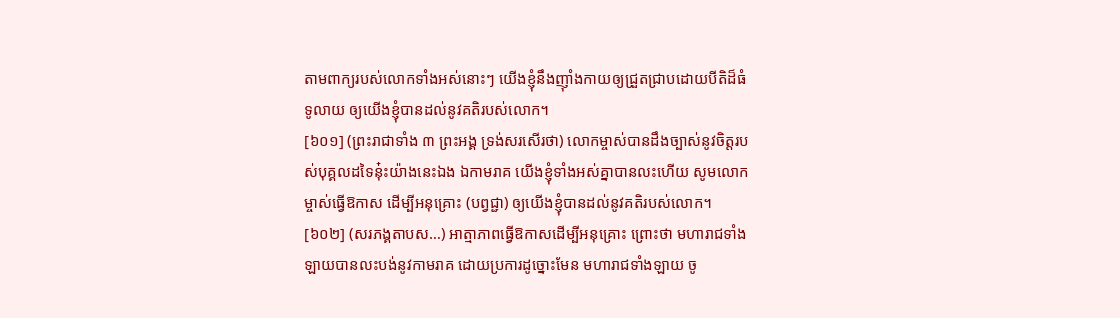តាមពាក្យរបស់លោកទាំងអស់នោះៗ យើងខ្ញុំនឹងញ៉ាំងកាយឲ្យជ្រួតជ្រាបដោយបីតិដ៏ធំទូលាយ ឲ្យយើងខ្ញុំបានដល់នូវគតិរបស់លោក។
[៦០១] (ព្រះរាជាទាំង ៣ ព្រះអង្គ ទ្រង់សរសើរថា) លោកម្ចាស់បានដឹងច្បាស់នូវចិត្តរបស់បុគ្គលដទៃនុ៎ះយ៉ាងនេះឯង ឯកាមរាគ យើងខ្ញុំទាំងអស់គ្នាបានលះហើយ សូមលោកម្ចាស់ធ្វើឱកាស ដើម្បីអនុគ្រោះ (បព្វជ្ជា) ឲ្យយើងខ្ញុំបានដល់នូវគតិរបស់លោក។
[៦០២] (សរភង្គតាបស…) អាត្មាភាពធ្វើឱកាសដើម្បីអនុគ្រោះ ព្រោះថា មហារាជទាំងឡាយបានលះបង់នូវកាមរាគ ដោយប្រការដូច្នោះមែន មហារាជទាំងឡាយ ចូ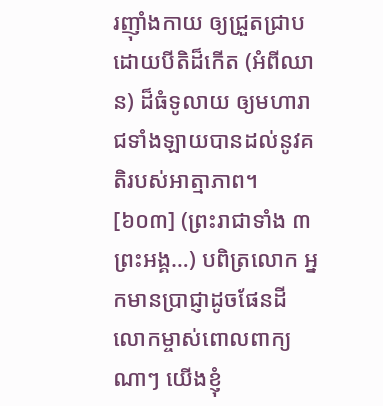រញ៉ាំងកាយ ឲ្យជ្រួតជ្រាបដោយបីតិដ៏កើត (អំពីឈាន) ដ៏ធំទូលាយ ឲ្យមហារាជទាំងឡាយបានដល់នូវគតិរបស់អាត្មាភាព។
[៦០៣] (ព្រះរាជាទាំង ៣ ព្រះអង្គ…) បពិត្រលោក អ្នកមានប្រាជ្ញាដូចផែនដី លោកម្ចាស់ពោលពាក្យណាៗ យើងខ្ញុំ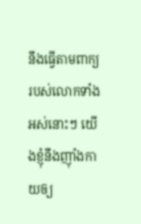នឹងធ្វើតាមពាក្យរបស់លោកទាំងអស់នោះៗ យើងខ្ញុំនឹងញ៉ាំងកាយឲ្យ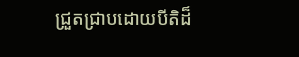ជ្រួតជ្រាបដោយបីតិដ៏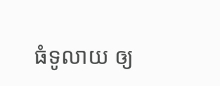ធំទូលាយ ឲ្យ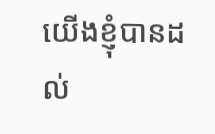យើងខ្ញុំបានដល់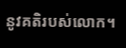នូវគតិរបស់លោក។